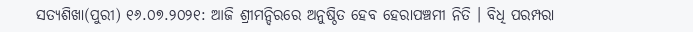ସତ୍ୟଶିଖା(ପୁରୀ) ୧୬.୦୭.୨୦୨୧: ଆଜି ଶ୍ରୀମନ୍ଦିରରେ ଅନୁଷ୍ଠିତ ହେବ ହେରାପଞ୍ଚମୀ ନିତି । ବିଧି ପରମ୍ପରା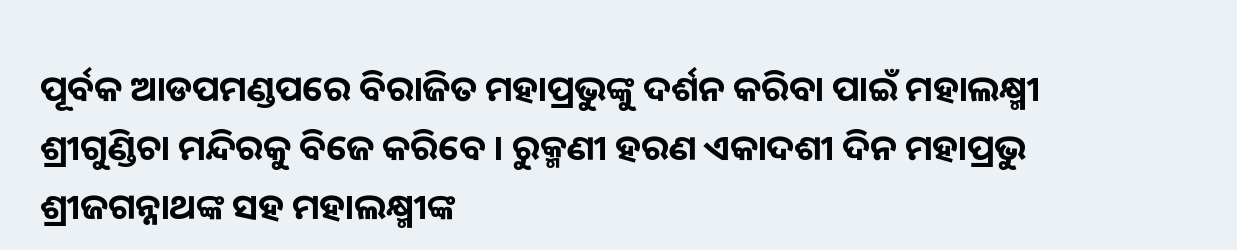ପୂର୍ବକ ଆଡପମଣ୍ଡପରେ ବିରାଜିତ ମହାପ୍ରଭୁଙ୍କୁ ଦର୍ଶନ କରିବା ପାଇଁ ମହାଲକ୍ଷ୍ମୀ ଶ୍ରୀଗୁଣ୍ଡିଚା ମନ୍ଦିରକୁ ବିଜେ କରିବେ । ରୁକ୍ମଣୀ ହରଣ ଏକାଦଶୀ ଦିନ ମହାପ୍ରଭୁ ଶ୍ରୀଜଗନ୍ନାଥଙ୍କ ସହ ମହାଲକ୍ଷ୍ମୀଙ୍କ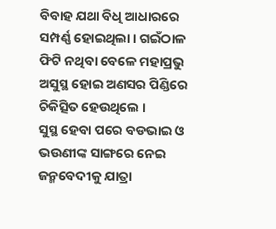ବିବାହ ଯଥା ବିଧି ଆଧାରରେ ସମ୍ପର୍ଣ୍ଣ ହୋଇଥିଲା । ଗଇଁଠାଳ ଫିଟି ନଥିବା ବେଳେ ମହାପ୍ରଭୁ ଅସୁସ୍ଥ ହୋଇ ଅଣସର ପିଣ୍ଡିରେ ଚିକିତ୍ସିତ ହେଉଥିଲେ ।
ସୁସ୍ଥ ହେବା ପରେ ବଡଭାଇ ଓ ଭଉଣୀଙ୍କ ସାଙ୍ଗରେ ନେଇ ଜନ୍ମବେଦୀକୁ ଯାତ୍ରା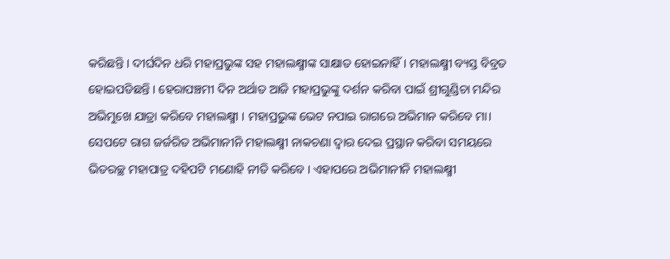କରିଛନ୍ତି । ଦୀର୍ଘଦିନ ଧରି ମହାପ୍ରଭୁଙ୍କ ସହ ମହାଲକ୍ଷ୍ମୀଙ୍କ ସାକ୍ଷାତ ହୋଇନାହିଁ । ମହାଲକ୍ଷ୍ମୀ ବ୍ୟସ୍ତ ବିବ୍ରତ ହୋଇପଡିଛନ୍ତି । ହେରାପଞ୍ଚମୀ ଦିନ ଅର୍ଥାତ ଆଜି ମହାପ୍ରଭୁଙ୍କୁ ଦର୍ଶନ କରିବା ପାଇଁ ଶ୍ରୀଗୁଣ୍ଡିଚା ମନ୍ଦିର ଅଭିମୁଖେ ଯାତ୍ରା କରିବେ ମହାଲକ୍ଷ୍ମୀ । ମହାପ୍ରଭୁଙ୍କ ଭେଟ ନପାଇ ରାଗରେ ଅଭିମାନ କରିବେ ମା।
ସେପଟେ ରାଗ ଜର୍ଜରିତ ଅଭିମାନୀନି ମହାଲକ୍ଷ୍ମୀ ନାକଚଣା ଦ୍ୱାର ଦେଇ ପ୍ରସ୍ଥାନ କରିବା ସମୟରେ ଭିତରଚ୍ଛ ମହାପାତ୍ର ଦହିପଟି ମଣୋହି ନୀତି କରିବେ । ଏହାପରେ ଅଭିମାନୀନି ମହାଲକ୍ଷ୍ମୀ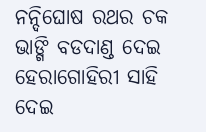ନନ୍ଦିଘୋଷ ରଥର ଚକ ଭାଙ୍ଗି ବଡଦାଣ୍ଡ ଦେଇ ହେରାଗୋହିରୀ ସାହି ଦେଇ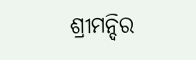ଶ୍ରୀମନ୍ଦିର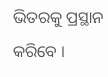ଭିତରକୁ ପ୍ରସ୍ଥାନ କରିବେ ।